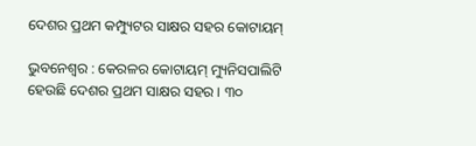ଦେଶର ପ୍ରଥମ କମ୍ପ୍ୟୁଟର ସାକ୍ଷର ସହର କୋଟାୟମ୍‌

ଭୁବନେଶ୍ୱର : କେରଳର କୋଟାୟମ୍‌ ମ୍ୟୁନିସପାଲିଟି ହେଉଛି ଦେଶର ପ୍ରଥମ ସାକ୍ଷର ସହର । ୩୦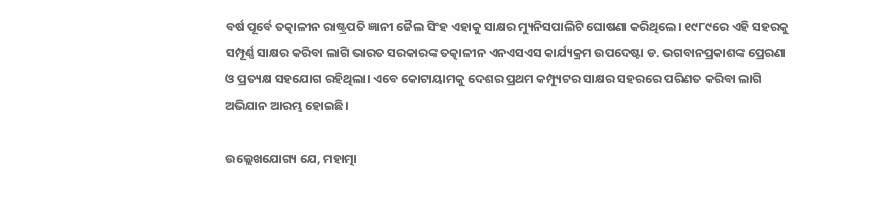ବର୍ଷ ପୂର୍ବେ ତତ୍କାଳୀନ ରାଷ୍ଟ୍ରପତି ଜ୍ଞାନୀ ଜୈଲ ସିଂହ ଏହାକୁ ସାକ୍ଷର ମ୍ୟୁନିସପାଲିଟି ଘୋଷଣା କରିଥିଲେ। ୧୯୮୯ରେ ଏହି ସହରକୁ ସମ୍ପୂର୍ଣ୍ଣ ସାକ୍ଷର କରିବା ଲାଗି ଭାରତ ସରକାରଙ୍କ ତତ୍କାଳୀନ ଏନଏସଏସ କାର୍ଯ୍ୟକ୍ରମ ଉପଦେଷ୍ଟା ଡ. ଭଗବାନପ୍ରକାଶଙ୍କ ପ୍ରେରଣା ଓ ପ୍ରତ୍ୟକ୍ଷ ସହଯୋଗ ରହିଥିଲା। ଏବେ କୋଟାୟାମକୁ ଦେଶର ପ୍ରଥମ କମ୍ପ୍ୟୁଟର ସାକ୍ଷର ସହରରେ ପରିଣତ କରିବା ଲାଗି ଅଭିଯାନ ଆରମ୍ଭ ହୋଇଛି।

ଉଲ୍ଲେଖଯୋଗ୍ୟ ଯେ, ମହାତ୍ମା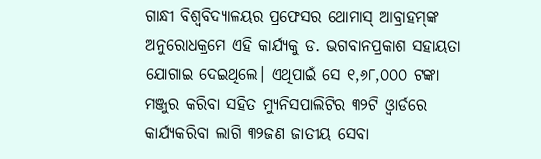ଗାନ୍ଧୀ ବିଶ୍ୱବିଦ୍ୟାଳୟର ପ୍ରଫେସର ଥୋମାସ୍‌ ଆବ୍ରାହମ୍‌ଙ୍କ ଅନୁରୋଧକ୍ରମେ ଏହି କାର୍ଯ୍ୟକୁ ଡ. ଭଗବାନପ୍ରକାଶ ସହାୟତା ଯୋଗାଇ ଦେଇଥିଲେ। ଏଥିପାଇଁ ସେ ୧,୬୮,୦୦୦ ଟଙ୍କା ମଞ୍ଜୁର କରିବା ସହିତ ମ୍ୟୁନିସପାଲିଟିର ୩୨ଟି ଓ୍ଵାର୍ଡରେ କାର୍ଯ୍ୟକରିବା ଲାଗି ୩୨ଜଣ ଜାତୀୟ ସେବା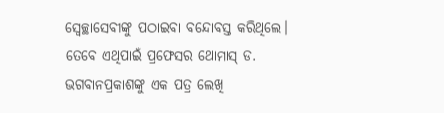ସ୍ୱେଚ୍ଛାସେବୀଙ୍କୁ ପଠାଇବା ବନ୍ଦୋବସ୍ତ କରିଥିଲେ। ତେବେ ଏଥିପାଇଁ ପ୍ରଫେସର ଥୋମାସ୍‌ ଡ. ଭଗବାନପ୍ରକାଶଙ୍କୁ ଏକ ପତ୍ର ଲେଖି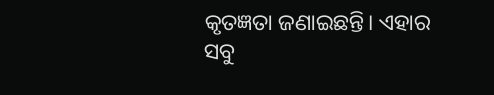କୃତଜ୍ଞତା ଜଣାଇଛନ୍ତି। ଏହାର ସବୁ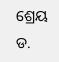ଶ୍ରେୟ ଡ.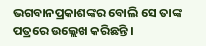ଭଗବାନପ୍ରକାଶଙ୍କର ବୋଲି ସେ ତାଙ୍କ ପତ୍ରରେ ଉଲ୍ଲେଖ କରିଛନ୍ତି ।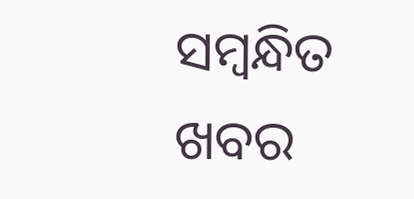ସମ୍ବନ୍ଧିତ ଖବର